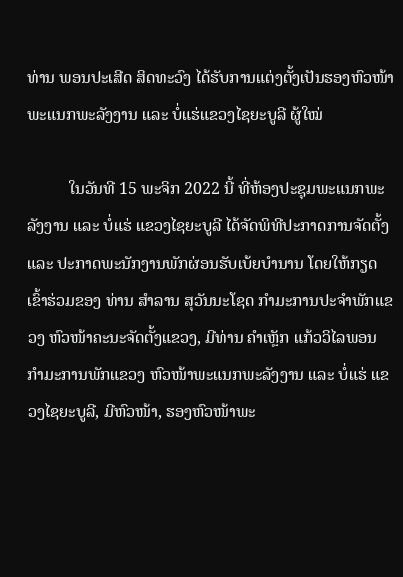ທ່ານ ພອນປະເສີດ ສິດທະວົງ ໄດ້ຮັບການແຕ່ງຕັ້ງເປັນຮອງຫົວໜ້າ ພະແນກພະລັງງານ ແລະ ບໍ່ແຮ່ແຂວງໄຊຍະບູລີ ຜູ້ໃໝ່

          ໃນວັນທີ 15 ພະຈິກ 2022 ນີ້ ທີ່ຫ້ອງປະຊຸມພະແນກພະລັງງານ ແລະ ບໍ່ແຮ່ ແຂວງໄຊຍະບູລີ ໄດ້ຈັດພິທີປະກາດການຈັດຕັ້ງ ແລະ ປະກາດພະນັກງານພັກຜ່ອນຮັບເບ້ຍບໍານານ ໂດຍໃຫ້ກຽດເຂົ້າຮ່ວມຂອງ ທ່ານ ສໍາລານ ສຸວັນນະໂຊດ ກໍາມະການປະຈໍາພັກແຂວງ ຫົວໜ້າຄະນະຈັດຕັ້ງແຂວງ, ມີທ່ານ ຄໍາເຫຼັກ ແກ້ວວິໄລພອນ ກໍາມະການພັກແຂວງ ຫົວໜ້າພະແນກພະລັງງານ ແລະ ບໍ່ແຮ່ ແຂວງໄຊຍະບູລີ, ມີຫົວໜ້າ, ຮອງຫົວໜ້າພະ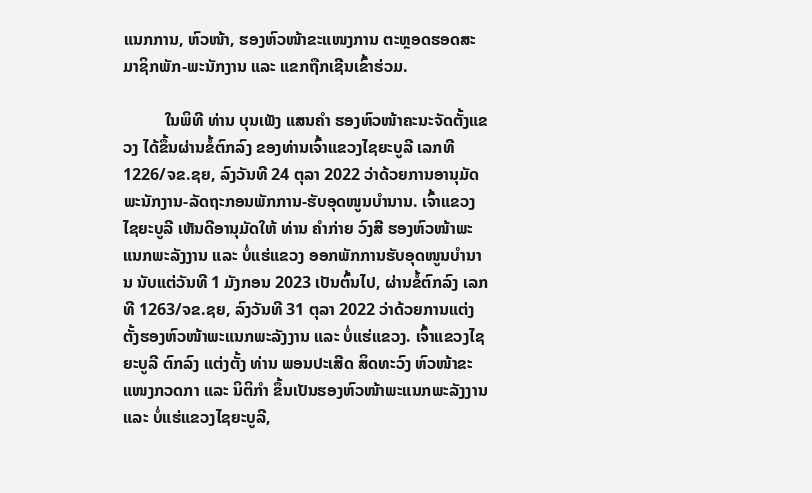ແນກການ, ຫົວໜ້າ, ຮອງຫົວໜ້າຂະແໜງການ ຕະຫຼອດຮອດສະມາຊິກພັກ-ພະນັກງານ ແລະ ແຂກຖືກເຊີນເຂົ້າຮ່ວມ.

          ໃນພິທີ ທ່ານ ບຸນເພັງ ແສນຄໍາ ຮອງຫົວໜ້າຄະນະຈັດຕັ້ງແຂວງ ໄດ້ຂຶ້ນຜ່ານຂໍ້ຕົກລົງ ຂອງທ່ານເຈົ້າແຂວງໄຊຍະບູລີ ເລກທີ 1226/ຈຂ.ຊຍ, ລົງວັນທີ 24 ຕຸລາ 2022 ວ່າດ້ວຍການອານຸມັດພະນັກງານ-ລັດຖະກອນພັກການ-ຮັບອຸດໜູນບໍານານ. ເຈົ້າແຂວງໄຊຍະບູລີ ເຫັນດີອານຸມັດໃຫ້ ທ່ານ ຄໍາກ່າຍ ວົງສີ ຮອງຫົວໜ້າພະແນກພະລັງງານ ແລະ ບໍ່ແຮ່ແຂວງ ອອກພັກການຮັບອຸດໜູນບໍານານ ນັບແຕ່ວັນທີ 1 ມັງກອນ 2023 ເປັນຕົ້ນໄປ, ຜ່ານຂໍ້ຕົກລົງ ເລກທີ 1263/ຈຂ.ຊຍ, ລົງວັນທີ 31 ຕຸລາ 2022 ວ່າດ້ວຍການແຕ່ງຕັ້ງຮອງຫົວໜ້າພະແນກພະລັງງານ ແລະ ບໍ່ແຮ່ແຂວງ. ເຈົ້າແຂວງໄຊຍະບູລີ ຕົກລົງ ແຕ່ງຕັ້ງ ທ່ານ ພອນປະເສີດ ສິດທະວົງ ຫົວໜ້າຂະແໜງກວດກາ ແລະ ນິຕິກໍາ ຂຶ້ນເປັນຮອງຫົວໜ້າພະແນກພະລັງງານ ແລະ ບໍ່ແຮ່ແຂວງໄຊຍະບູລີ,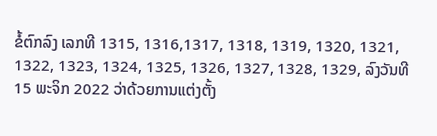ຂໍ້ຕົກລົງ ເລກທີ 1315, 1316,1317, 1318, 1319, 1320, 1321, 1322, 1323, 1324, 1325, 1326, 1327, 1328, 1329, ລົງວັນທີ 15 ພະຈິກ 2022 ວ່າດ້ວຍການແຕ່ງຕັ້ງ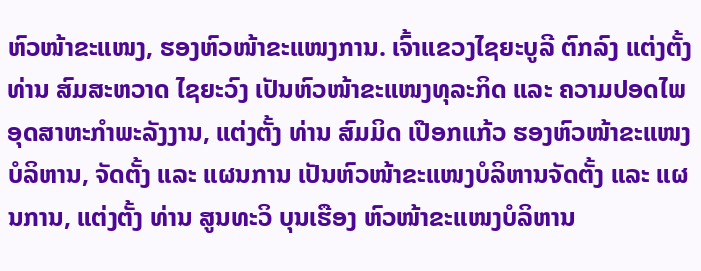ຫົວໜ້າຂະແໜງ, ຮອງຫົວໜ້າຂະແໜງການ. ເຈົ້າແຂວງໄຊຍະບູລີ ຕົກລົງ ແຕ່ງຕັ້ງ ທ່ານ ສົມສະຫວາດ ໄຊຍະວົງ ເປັນຫົວໜ້າຂະແໜງທຸລະກິດ ແລະ ຄວາມປອດໄພອຸດສາຫະກໍາພະລັງງານ, ແຕ່ງຕັ້ງ ທ່ານ ສົມມິດ ເປືອກແກ້ວ ຮອງຫົວໜ້າຂະແໜງບໍລິຫານ, ຈັດຕັ້ງ ແລະ ແຜນການ ເປັນຫົວໜ້າຂະແໜງບໍລິຫານຈັດຕັ້ງ ແລະ ແຜນການ, ແຕ່ງຕັ້ງ ທ່ານ ສູນທະວິ ບຸນເຮືອງ ຫົວໜ້າຂະແໜງບໍລິຫານ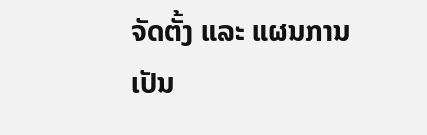ຈັດຕັ້ງ ແລະ ແຜນການ ເປັນ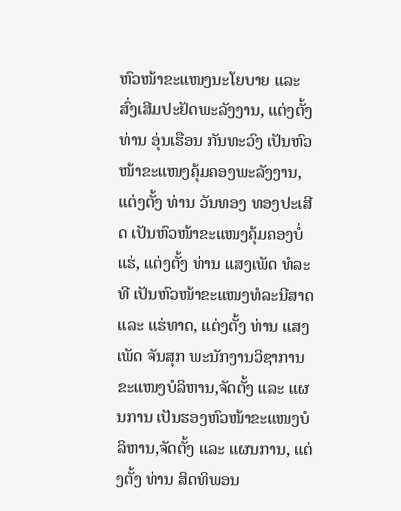ຫົວໜ້າຂະແໜງນະໂຍບາຍ ແລະ ສົ່ງເສີມປະຢັດພະລັງງານ, ແຕ່ງຕັ້ງ ທ່ານ ອຸ່ນເຮືອນ ກັນທະວົງ ເປັນຫົວໜ້າຂະແໜງຄຸ້ມຄອງພະລັງງານ, ແຕ່ງຕັ້ງ ທ່ານ ວັນທອງ ທອງປະເສີດ ເປັນຫົວໜ້າຂະແໜງຄຸ້ມຄອງບໍ່ແຮ່, ແຕ່ງຕັ້ງ ທ່ານ ແສງເພັດ ທໍລະທີ ເປັນຫົວໜ້າຂະແໜງທໍລະນີສາດ ແລະ ແຮ່ທາດ, ແຕ່ງຕັ້ງ ທ່ານ ແສງເພັດ ຈັນສຸກ ພະນັກງານວິຊາການຂະແໜງບໍລິຫານ,ຈັດຕັ້ງ ແລະ ແຜນການ ເປັນຮອງຫົວໜ້າຂະແໜງບໍລິຫານ,ຈັດຕັ້ງ ແລະ ແຜນການ, ແຕ່ງຕັ້ງ ທ່ານ ສິດທິພອນ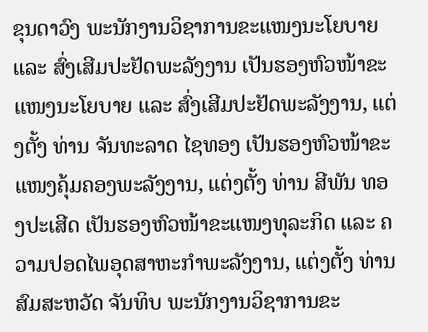ຂຸນດາວົງ ພະນັກງານວິຊາການຂະແໜງນະໂຍບາຍ ແລະ ສົ່ງເສີມປະຢັດພະລັງງານ ເປັນຮອງຫົວໜ້າຂະແໜງນະໂຍບາຍ ແລະ ສົ່ງເສີມປະຢັດພະລັງງານ, ແຕ່ງຕັ້ງ ທ່ານ ຈັນທະລາດ ໄຊທອງ ເປັນຮອງຫົວໜ້າຂະແໜງຄຸ້ມຄອງພະລັງງານ, ແຕ່ງຕັ້ງ ທ່ານ ສີພັນ ທອງປະເສີດ ເປັນຮອງຫົວໜ້າຂະແໜງທຸລະກິດ ແລະ ຄວາມປອດໄພອຸດສາຫະກໍາພະລັງງານ, ແຕ່ງຕັ້ງ ທ່ານ ສົມສະຫວັດ ຈັນທິບ ພະນັກງານວິຊາການຂະ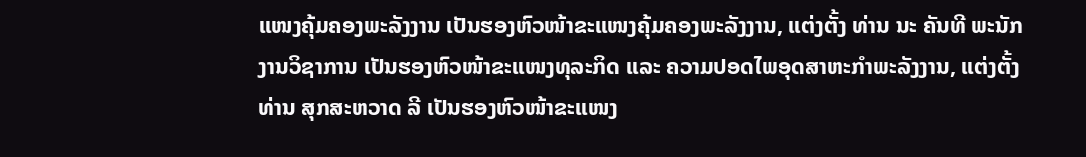ແໜງຄຸ້ມຄອງພະລັງງານ ເປັນຮອງຫົວໜ້າຂະແໜງຄຸ້ມຄອງພະລັງງານ, ແຕ່ງຕັ້ງ ທ່ານ ນະ ຄັນທີ ພະນັກງານວິຊາການ ເປັນຮອງຫົວໜ້າຂະແໜງທຸລະກິດ ແລະ ຄວາມປອດໄພອຸດສາຫະກໍາພະລັງງານ, ແຕ່ງຕັ້ງ ທ່ານ ສຸກສະຫວາດ ລີ ເປັນຮອງຫົວໜ້າຂະແໜງ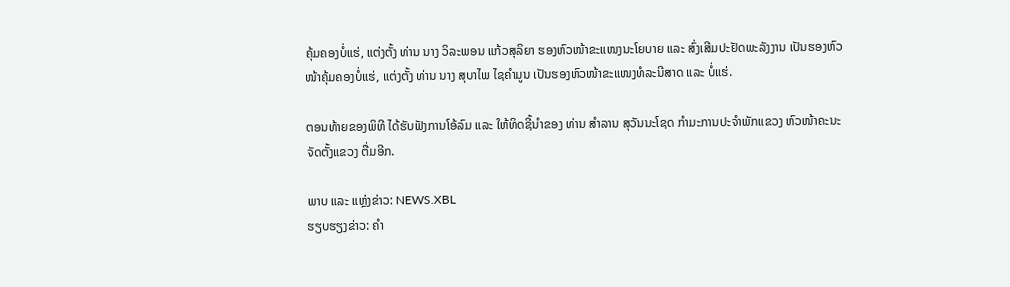ຄຸ້ມຄອງບໍ່ແຮ່, ແຕ່ງຕັ້ງ ທ່ານ ນາງ ວິລະພອນ ແກ້ວສຸລິຍາ ຮອງຫົວໜ້າຂະແໜງນະໂຍບາຍ ແລະ ສົ່ງເສີມປະຢັດພະລັງງານ ເປັນຮອງຫົວໜ້າຄຸ້ມຄອງບໍ່ແຮ່, ແຕ່ງຕັ້ງ ທ່ານ ນາງ ສຸບາໄພ ໄຊຄໍາມູນ ເປັນຮອງຫົວໜ້າຂະແໜງທໍລະນີສາດ ແລະ ບໍ່ແຮ່.

ຕອນທ້າຍຂອງພິທີ ໄດ້ຮັບຟັງການໂອ້ລົມ ແລະ ໃຫ້ທິດຊີ້ນຳຂອງ ທ່ານ ສໍາລານ ສຸວັນນະໂຊດ ກໍາມະການປະຈໍາພັກແຂວງ ຫົວໜ້າຄະນະຈັດຕັ້ງແຂວງ ຕື່ມອີກ.

ພາບ ແລະ ແຫຼ່ງຂ່າວ: NEWS.XBL
ຮຽບຮຽງຂ່າວ: ຄຳ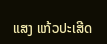ແສງ ແກ້ວປະເສີດ